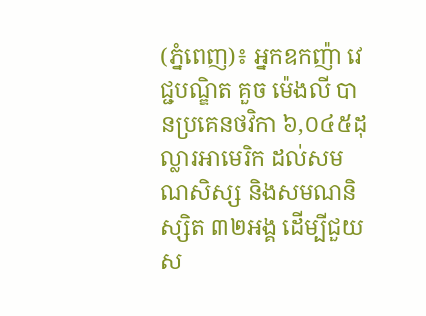(ភ្នំពេញ)៖ អ្នកឧកញ៉ា វេជ្ជបណ្ឌិត គួច ម៉េងលី បានប្រគេនថវិកា ៦,០៤៥ដុល្លារអាមេរិក ដល់សមណសិស្ស និងសមណនិស្សិត ៣២អង្គ ដើម្បីជួយស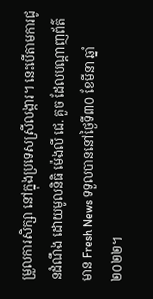ម្រួលការសិក្សា នៅក្នុងប្រទេសស្រីលង្ការ។ នេះបើតាមការជូនដំណឹង ដោយមូលនិធិ ម៉េងលី ជេ. គួច ដែលបណ្តាញព័ត៌មាន Fresh News ទទួលបាននៅថ្ងៃទី៣០ ខែមីនា ឆ្នាំ២០២២។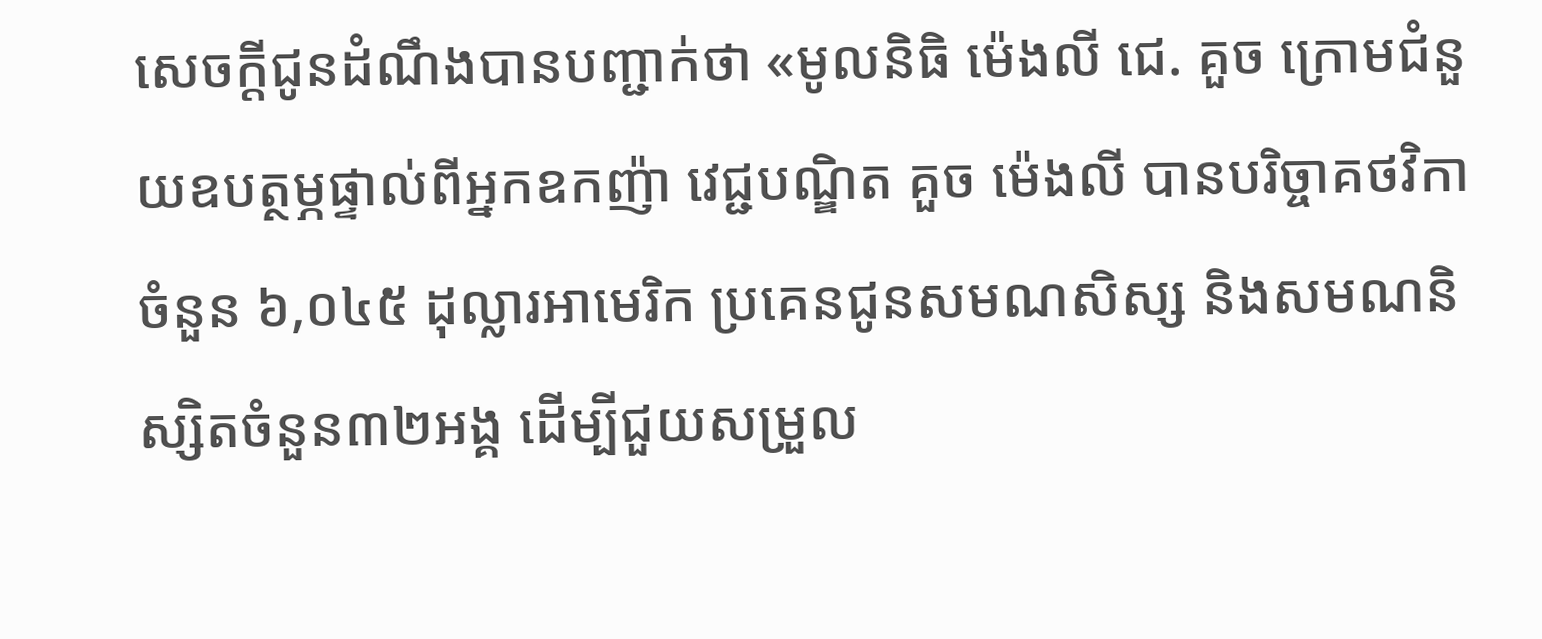សេចក្តីជូនដំណឹងបានបញ្ជាក់ថា «មូលនិធិ ម៉េងលី ជេ. គួច ក្រោមជំនួយឧបត្ថម្ភផ្ទាល់ពីអ្នកឧកញ៉ា វេជ្ជបណ្ឌិត គួច ម៉េងលី បានបរិច្ចាគថវិកាចំនួន ៦,០៤៥ ដុល្លារអាមេរិក ប្រគេនជូនសមណសិស្ស និងសមណនិស្សិតចំនួន៣២អង្គ ដើម្បីជួយសម្រួល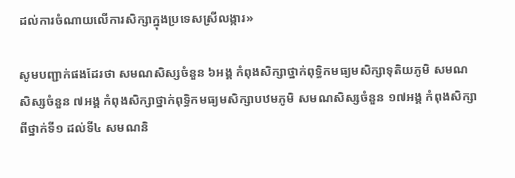ដល់ការចំណាយលើការសិក្សាក្នុងប្រទេសស្រីលង្ការ»

សូមបញ្ជាក់ផងដែរថា សមណសិស្សចំនួន ៦អង្គ កំពុងសិក្សាថ្នាក់ពុទ្ធិកមធ្យមសិក្សាទុតិយភូមិ សមណសិស្សចំនួន ៧អង្គ កំពុងសិក្សាថ្នាក់ពុទ្ធិកមធ្យមសិក្សាបឋមភូមិ សមណសិស្សចំនួន ១៧អង្គ កំពុងសិក្សាពីថ្នាក់ទី១ ដល់ទី៤ សមណនិ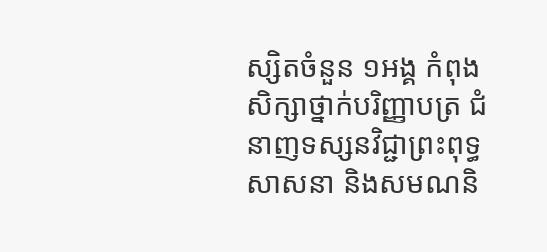ស្សិតចំនួន ១អង្គ កំពុងសិក្សាថ្នាក់បរិញ្ញាបត្រ ជំនាញទស្សនវិជ្ជាព្រះពុទ្ធសាសនា និងសមណនិ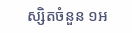ស្សិតចំនួន ១អ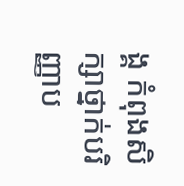ង្គ កំពុងសិក្សាថ្នាក់បរិញ្ញាប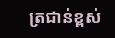ត្រជាន់ខ្ពស់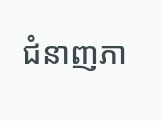ជំនាញភា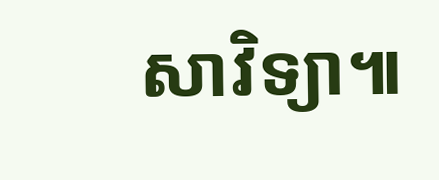សាវិទ្យា៕